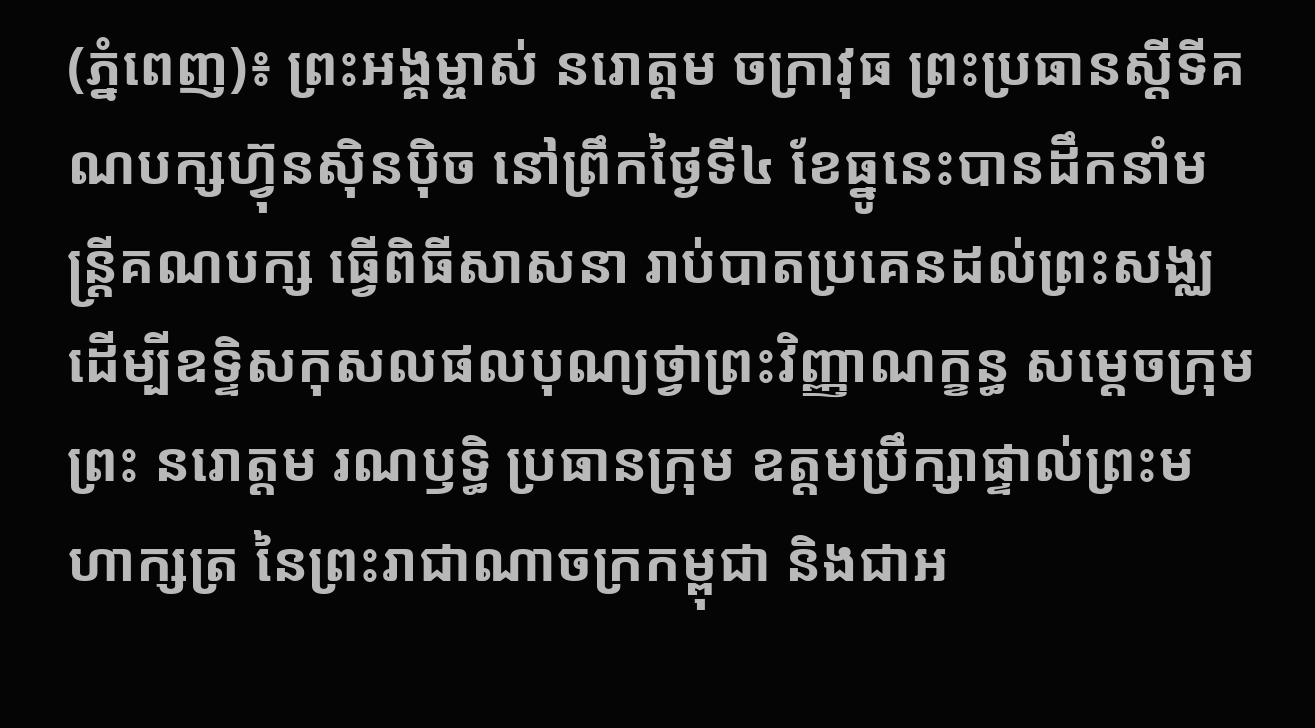(ភ្នំពេញ)៖ ព្រះអង្គម្ចាស់ នរោត្ដម ចក្រាវុធ ព្រះប្រធានស្តីទីគណបក្សហ៊្វុនស៊ិនប៉ិច នៅព្រឹកថ្ងៃទី៤ ខែធ្នូនេះបានដឹកនាំមន្រ្តីគណបក្ស ធ្វើពិធីសាសនា រាប់បាតប្រគេនដល់ព្រះសង្ឈ ដើម្បីឧទ្ទិសកុសលផលបុណ្យថ្វាព្រះវិញ្ញាណក្ខន្ធ សម្តេចក្រុមព្រះ នរោត្តម រណឫទ្ធិ ប្រធានក្រុម ឧត្តមប្រឹក្សាផ្ទាល់ព្រះមហាក្សត្រ នៃព្រះរាជាណាចក្រកម្ពុជា និងជាអ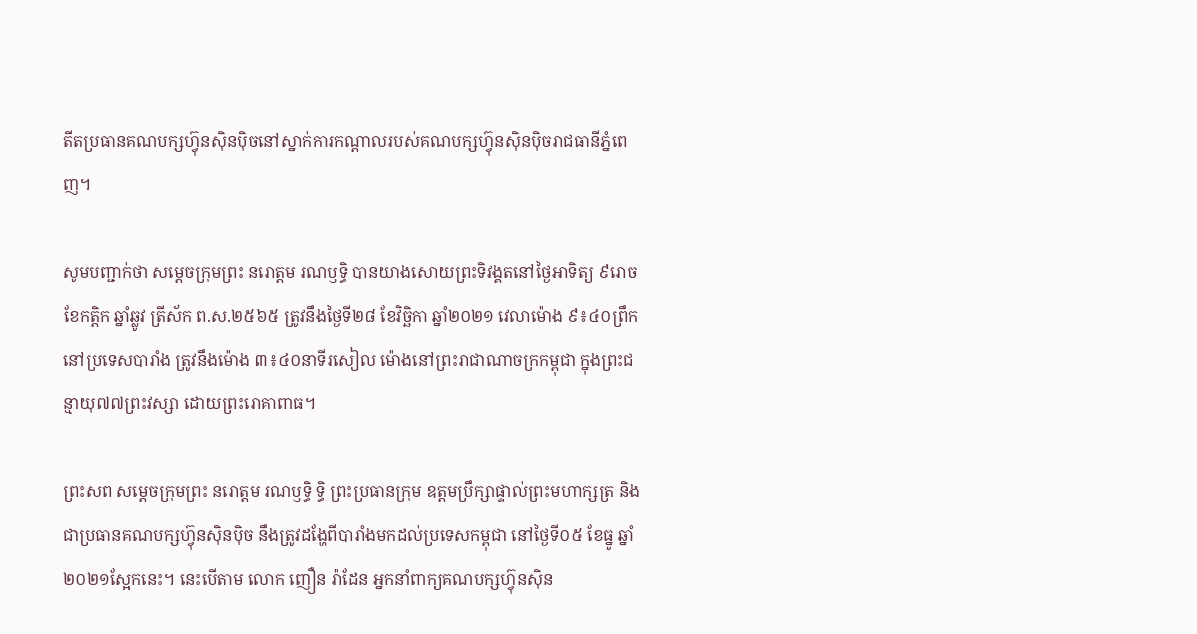តីតប្រធានគណបក្សហ៊្វុនស៊ិនប៉ិចនៅស្នាក់ការកណ្តាលរបស់គណបក្សហ៊្វុនស៊ិនប៉ិចរាជធានីភ្នំពេញ។

សូមបញ្ជាក់ថា សម្តេចក្រុមព្រះ នរោត្តម រណឫទ្ធិ បានយាងសោយព្រះទិវង្គតនៅថ្ងៃអាទិត្យ ៩រោច ខែកត្តិក ឆ្នាំឆ្លូវ ត្រីស័ក ព.ស.២៥៦៥ ត្រូវនឹងថ្ងៃទី២៨ ខែវិច្ឆិកា ឆ្នាំ២០២១ វេលាម៉ោង ៩៖៤០ព្រឹក នៅប្រទេសបារាំង ត្រូវនឹងម៉ោង ៣៖៤០នាទីរសៀល ម៉ោងនៅព្រះរាជាណាចក្រកម្ពុជា ក្នុងព្រះជន្មាយុ៧៧ព្រះវស្សា ដោយព្រះរោគាពាធ។

ព្រះសព សម្តេចក្រុមព្រះ នរោត្តម រណឫទ្ធិ ទ្ធិ ព្រះប្រធានក្រុម ឧត្តមប្រឹក្សាផ្ទាល់ព្រះមហាក្សត្រ និងជាប្រធានគណបក្សហ៊្វុនស៊ិនប៉ិច នឹងត្រូវដង្ហែពីបារាំងមកដល់ប្រទេសកម្ពុជា នៅថ្ងៃទី០៥ ខែធ្នូ ឆ្នាំ២០២១ស្អែកនេះ។ នេះបើតាម លោក ញឿន រ៉ាដែន អ្នកនាំពាក្យគណបក្សហ៊្វុនស៊ិន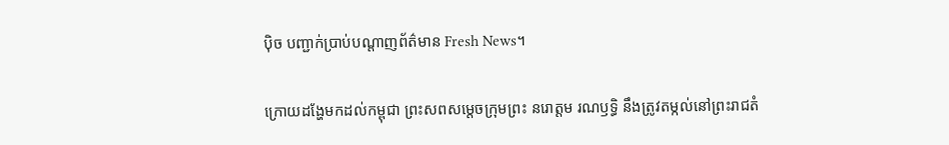ប៉ិច បញ្ជាក់ប្រាប់បណ្តាញព័ត៌មាន Fresh News។

ក្រោយដង្ហែមកដល់កម្ពុជា ព្រះសពសម្តេចក្រុមព្រះ នរោត្តម រណឫទ្ធិ នឹងត្រូវតម្កល់នៅព្រះរាជតំ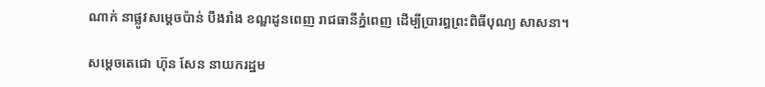ណាក់ នាផ្លូវសម្តេចប៉ាន់ បឹងរាំង ខណ្ឌដូនពេញ រាជធានីភ្នំពេញ ដើម្បីប្រារព្ធព្រះពិធីបុណ្យ សាសនា។

សម្តេចតេជោ ហ៊ុន សែន នាយករដ្ឋម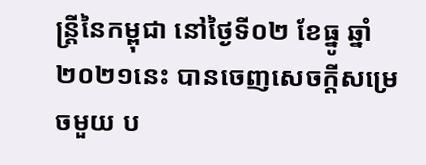ន្រ្តីនៃកម្ពុជា នៅថ្ងៃទី០២ ខែធ្នូ ឆ្នាំ២០២១នេះ បានចេញសេចក្តីសម្រេចមួយ ប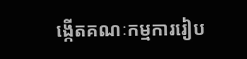ង្កើតគណៈកម្មការរៀប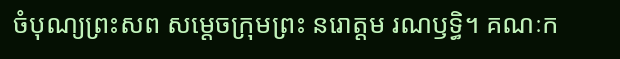ចំបុណ្យព្រះសព សម្តេចក្រុមព្រះ នរោត្តម រណឫទ្ធិ។ គណៈក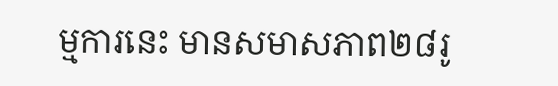ម្មការនេះ មានសមាសភាព២៨រូ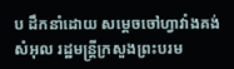ប ដឹកនាំដោយ សម្តេចចៅហ្វាវាំងគង់ សំអុល រដ្ឋមន្រ្តីក្រសួងព្រះបរម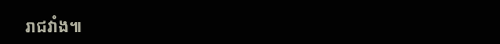រាជវាំង៕